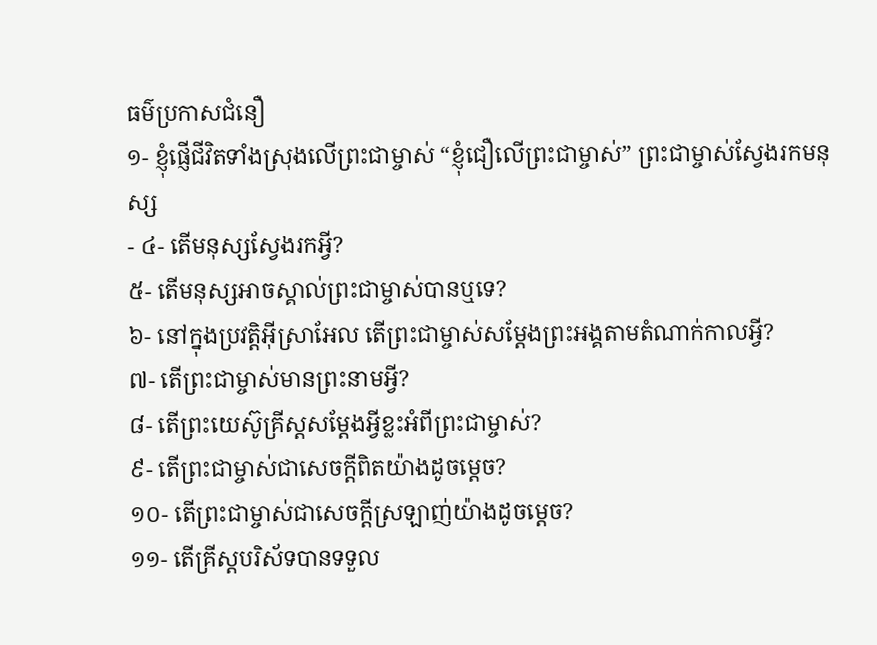ធម៌ប្រកាសជំនឿ
១- ខ្ញុំផ្ញើជីវិតទាំងស្រុងលើព្រះជាម្ចាស់ “ខ្ញុំជឿលើព្រះជាម្ចាស់” ព្រះជាម្ចាស់ស្វែងរកមនុស្ស
- ៤- តើមនុស្សស្វែងរកអ្វី?
៥- តើមនុស្សអាចស្គាល់ព្រះជាម្ចាស់បានឬទេ?
៦- នៅក្នុងប្រវត្តិអ៊ីស្រាអែល តើព្រះជាម្ចាស់សម្តែងព្រះអង្គតាមតំណាក់កាលអ្វី?
៧- តើព្រះជាម្ចាស់មានព្រះនាមអ្វី?
៨- តើព្រះយេស៊ូគ្រីស្តសម្តែងអ្វីខ្លះអំពីព្រះជាម្ចាស់?
៩- តើព្រះជាម្ចាស់ជាសេចក្តីពិតយ៉ាងដូចម្តេច?
១០- តើព្រះជាម្ចាស់ជាសេចក្តីស្រឡាញ់យ៉ាងដូចម្តេច?
១១- តើគ្រីស្តបរិស័ទបានទទួល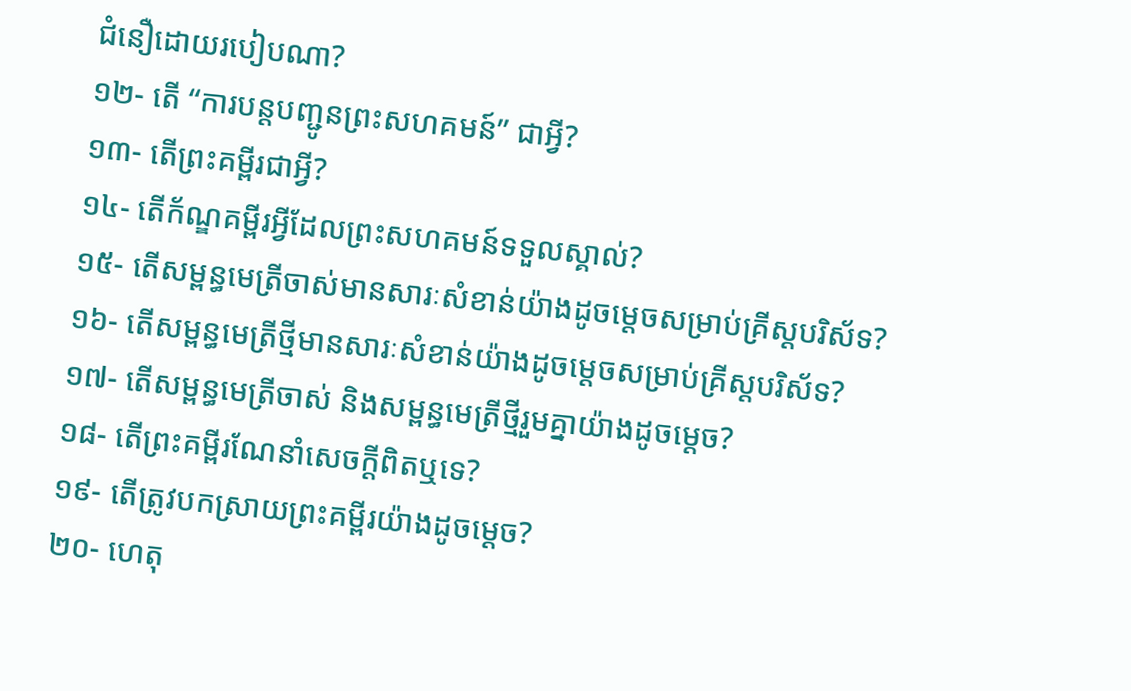ជំនឿដោយរបៀបណា?
១២- តើ “ការបន្តបញ្ជូនព្រះសហគមន៍” ជាអ្វី?
១៣- តើព្រះគម្ពីរជាអ្វី?
១៤- តើក័ណ្ឌគម្ពីរអ្វីដែលព្រះសហគមន៍ទទួលស្គាល់?
១៥- តើសម្ពន្ធមេត្រីចាស់មានសារៈសំខាន់យ៉ាងដូចម្តេចសម្រាប់គ្រីស្តបរិស័ទ?
១៦- តើសម្ពន្ធមេត្រីថ្មីមានសារៈសំខាន់យ៉ាងដូចម្តេចសម្រាប់គ្រីស្តបរិស័ទ?
១៧- តើសម្ពន្ធមេត្រីចាស់ និងសម្ពន្ធមេត្រីថ្មីរួមគ្នាយ៉ាងដូចម្តេច?
១៨- តើព្រះគម្ពីរណែនាំសេចក្តីពិតឬទេ?
១៩- តើត្រូវបកស្រាយព្រះគម្ពីរយ៉ាងដូចម្តេច?
២០- ហេតុ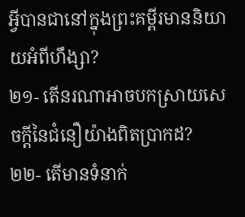អ្វីបានជានៅក្នុងព្រះគម្ពីរមាននិយាយអំពីហឹង្សា?
២១- តើនរណាអាចបកស្រាយសេចក្តីនៃជំនឿយ៉ាងពិតប្រាកដ?
២២- តើមានទំនាក់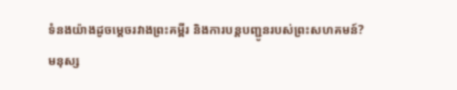ទំនងយ៉ាងដូចម្តេចរវាងព្រះគម្ពីរ និងការបន្តបញ្ជូនរបស់ព្រះសហគមន៍?
មនុស្ស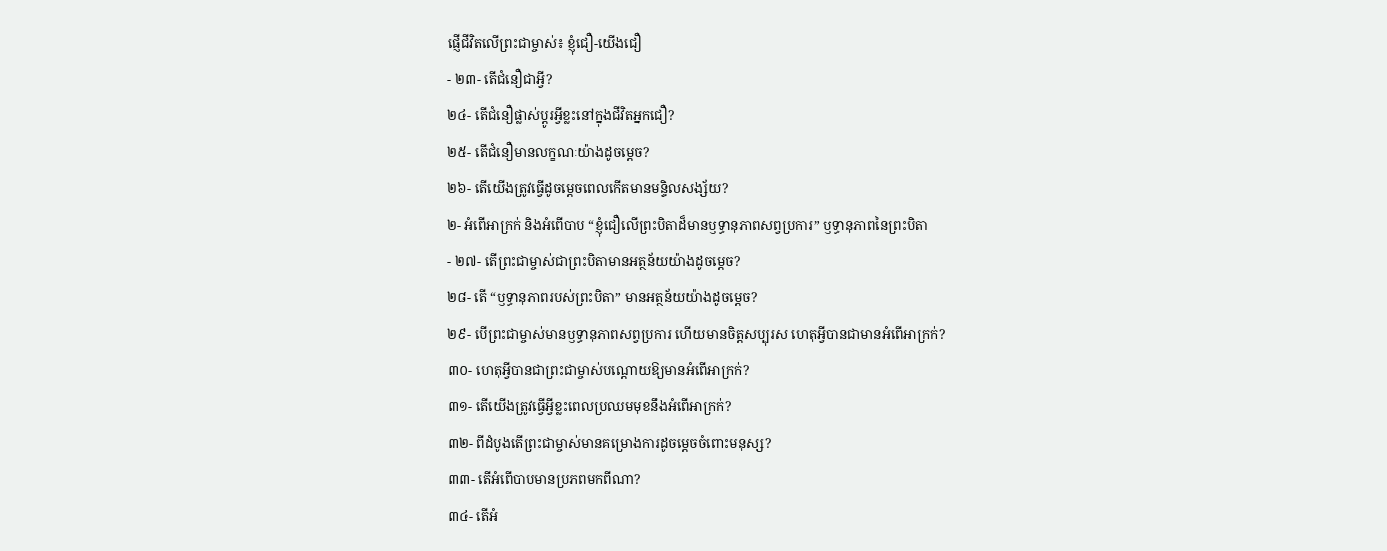ផ្ញើជីវិតលើព្រះជាម្ចាស់៖ ខ្ញុំជឿ-យើងជឿ
- ២៣- តើជំនឿជាអ្វី?
២៤- តើជំនឿផ្លាស់ប្តូរអ្វីខ្លះនៅក្នុងជីវិតអ្នកជឿ?
២៥- តើជំនឿមានលក្ខណៈយ៉ាងដូចម្តេច?
២៦- តើយើងត្រូវធ្វើដូចម្តេចពេលកើតមានមន្ទិលសង្ស័យ?
២- អំពើអាក្រក់ និងអំពើបាប “ខ្ញុំជឿលើព្រះបិតាដ៏មានឫទ្ធានុភាពសព្វប្រការ” ឫទ្ធានុភាពនៃព្រះបិតា
- ២៧- តើព្រះជាម្ចាស់ជាព្រះបិតាមានអត្ថន័យយ៉ាងដូចម្តេច?
២៨- តើ “ឫទ្ធានុភាពរបស់ព្រះបិតា” មានអត្ថន័យយ៉ាងដូចម្តេច?
២៩- បើព្រះជាម្ចាស់មានឫទ្ធានុភាពសព្វប្រការ ហើយមានចិត្តសប្បុរស ហេតុអ្វីបានជាមានអំពើអាក្រក់?
៣០- ហេតុអ្វីបានជាព្រះជាម្ចាស់បណ្តោយឱ្យមានអំពើអាក្រក់?
៣១- តើយើងត្រូវធ្វើអ្វីខ្លះពេលប្រឈមមុខនឹងអំពើអាក្រក់?
៣២- ពីដំបូងតើព្រះជាម្ចាស់មានគម្រោងការដូចម្តេចចំពោះមនុស្ស?
៣៣- តើអំពើបាបមានប្រភពមកពីណា?
៣៤- តើអំ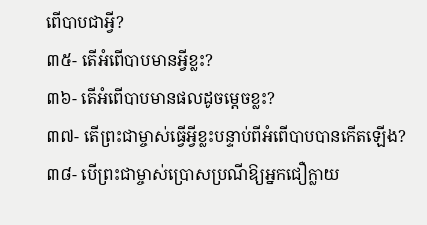ពើបាបជាអ្វី?
៣៥- តើអំពើបាបមានអ្វីខ្លះ?
៣៦- តើអំពើបាបមានផលដូចម្តេចខ្លះ?
៣៧- តើព្រះជាម្ចាស់ធ្វើអ្វីខ្លះបន្ទាប់ពីអំពើបាបបានកើតឡើង?
៣៨- បើព្រះជាម្ចាស់ប្រោសប្រណីឱ្យអ្នកជឿក្លាយ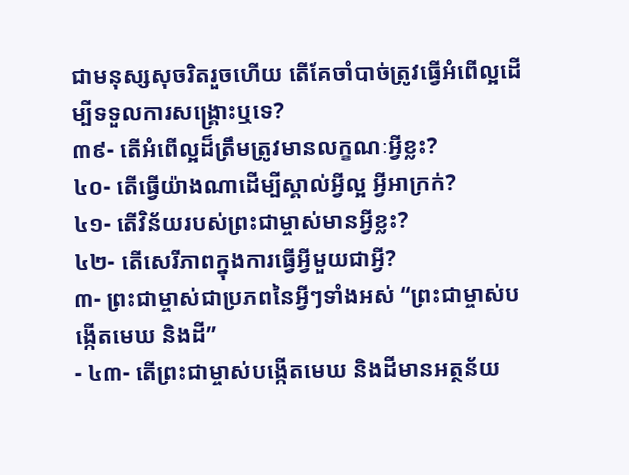ជាមនុស្សសុចរិតរួចហើយ តើគែចាំបាច់ត្រូវធ្វើអំពើល្អដើម្បីទទួលការសង្រ្គោះឬទេ?
៣៩- តើអំពើល្អដ៏ត្រឹមត្រូវមានលក្ខណៈអ្វីខ្លះ?
៤០- តើធ្វើយ៉ាងណាដើម្បីស្គាល់អ្វីល្អ អ្វីអាក្រក់?
៤១- តើវិន័យរបស់ព្រះជាម្ចាស់មានអ្វីខ្លះ?
៤២- តើសេរីភាពក្នុងការធ្វើអ្វីមួយជាអ្វី?
៣- ព្រះជាម្ចាស់ជាប្រភពនៃអ្វីៗទាំងអស់ “ព្រះជាម្ចាស់បង្កើតមេឃ និងដី”
- ៤៣- តើព្រះជាម្ចាស់បង្កើតមេឃ និងដីមានអត្ថន័យ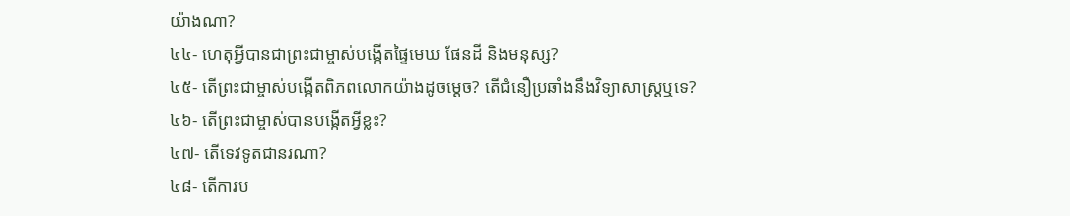យ៉ាងណា?
៤៤- ហេតុអ្វីបានជាព្រះជាម្ចាស់បង្កើតផ្ទៃមេឃ ផែនដី និងមនុស្ស?
៤៥- តើព្រះជាម្ចាស់បង្កើតពិភពលោកយ៉ាងដូចម្តេច? តើជំនឿប្រឆាំងនឹងវិទ្យាសាស្រ្តឬទេ?
៤៦- តើព្រះជាម្ចាស់បានបង្កើតអ្វីខ្លះ?
៤៧- តើទេវទូតជានរណា?
៤៨- តើការប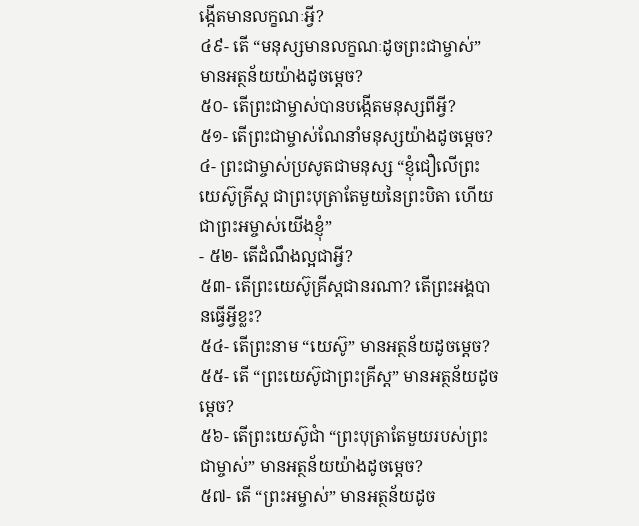ង្កើតមានលក្ខណៈអ្វី?
៤៩- តើ “មនុស្សមានលក្ខណៈដូចព្រះជាម្ចាស់” មានអត្ថន័យយ៉ាងដូចម្តេច?
៥០- តើព្រះជាម្ចាស់បានបង្កើតមនុស្សពីអ្វី?
៥១- តើព្រះជាម្ចាស់ណែនាំមនុស្សយ៉ាងដូចម្តេច?
៤- ព្រះជាម្ចាស់ប្រសូតជាមនុស្ស “ខ្ញុំជឿលើព្រះយេស៊ូគ្រីស្ត ជាព្រះបុត្រាតែមួយនៃព្រះបិតា ហើយជាព្រះអម្ចាស់យើងខ្ញុំ”
- ៥២- តើដំណឹងល្អជាអ្វី?
៥៣- តើព្រះយេស៊ូគ្រីស្តជានរណា? តើព្រះអង្គបានធ្វើអ្វីខ្លះ?
៥៤- តើព្រះនាម “យេស៊ូ” មានអត្ថន័យដូចម្តេច?
៥៥- តើ “ព្រះយេស៊ូជាព្រះគ្រីស្ត” មានអត្ថន័យដូចម្តេច?
៥៦- តើព្រះយេស៊ូជាំ “ព្រះបុត្រាតែមួយរបស់ព្រះជាម្ចាស់” មានអត្ថន័យយ៉ាងដូចម្តេច?
៥៧- តើ “ព្រះអម្ចាស់” មានអត្ថន័យដូច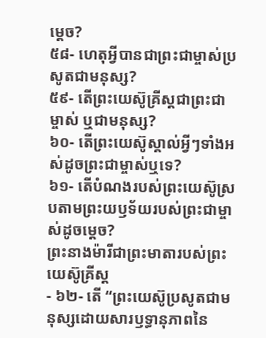ម្តេច?
៥៨- ហេតុអ្វីបានជាព្រះជាម្ចាស់ប្រសូតជាមនុស្ស?
៥៩- តើព្រះយេស៊ូគ្រីស្តជាព្រះជាម្ចាស់ ឬជាមនុស្ស?
៦០- តើព្រះយេស៊ូស្គាល់អ្វីៗទាំងអស់ដូចព្រះជាម្ចាស់ឬទេ?
៦១- តើបំណងរបស់ព្រះយេស៊ូស្របតាមព្រះយឫទ័យរបស់ព្រះជាម្ចាស់ដូចម្តេច?
ព្រះនាងម៉ារីជាព្រះមាតារបស់ព្រះយេស៊ូគ្រីស្ត
- ៦២- តើ “ព្រះយេស៊ូប្រសូតជាមនុស្សដោយសារឫទ្ធានុភាពនៃ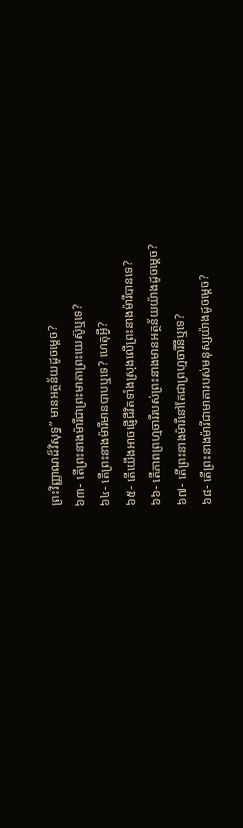ព្រះវិញ្ញាណដ៏វិសុទ្ធ” មានអត្ថន័យដូចម្តេច?
៦៣- តើព្រះនាងម៉ារីជាព្រះមាតាព្រះយេស៊ូឬទេ?
៦៤- តើព្រះនាងម៉ារីមានបាបឬទេ? ហេតុអ្វី?
៦៥- តើយើងអាចផ្ញើជីវិតទាំងស្រុងលើព្រះនាងម៉ារីបានទេ?
៦៦- តើភាពព្រហ្មចារីរបស់ព្រះនាងមានអត្ថន័យយ៉ាងដូចម្តេច?
៦៧- តើព្រះនាងម៉ារីនៅតែជាព្រហ្មចារីនីឬទេ?
៦៨- តើព្រះនាងម៉ារីជាមាតារបស់មនុស្សយ៉ាងដូចម្តេច?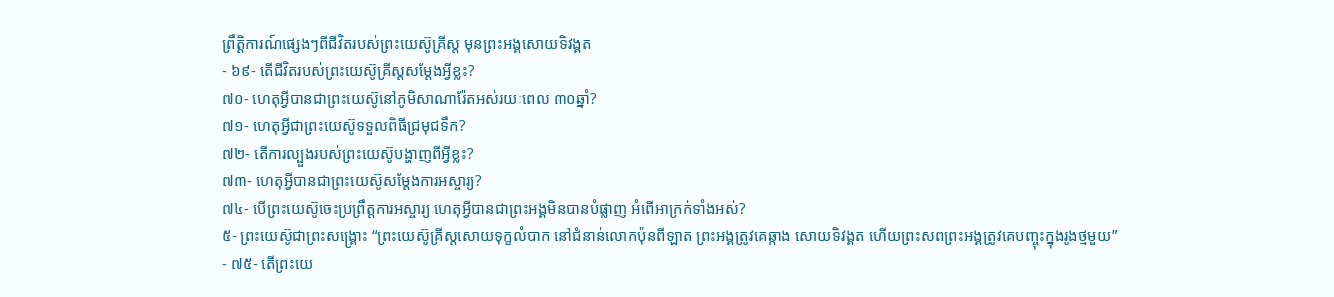ព្រឹត្តិការណ៍ផ្សេងៗពីជីវិតរបស់ព្រះយេស៊ូគ្រីស្ត មុនព្រះអង្គសោយទិវង្គត
- ៦៩- តើជីវិតរបស់ព្រះយេស៊ូគ្រីស្តសម្តែងអ្វីខ្លះ?
៧០- ហេតុអ្វីបានជាព្រះយេស៊ូនៅភូមិសាណារ៉ែតអស់រយៈពេល ៣០ឆ្នាំ?
៧១- ហេតុអ្វីជាព្រះយេស៊ូទទួលពិធីជ្រមុជទឹក?
៧២- តើការល្បួងរបស់ព្រះយេស៊ូបង្ហាញពីអ្វីខ្លះ?
៧៣- ហេតុអ្វីបានជាព្រះយេស៊ូសម្តែងការអស្ចារ្យ?
៧៤- បើព្រះយេស៊ូចេះប្រព្រឹត្តការអស្ចារ្យ ហេតុអ្វីបានជាព្រះអង្គមិនបានបំផ្លាញ អំពើអាក្រក់ទាំងអស់?
៥- ព្រះយេស៊ូជាព្រះសង្រ្គោះ “ព្រះយេស៊ូគ្រីស្តសោយទុក្ខលំបាក នៅជំនាន់លោកប៉ុនពីឡាត ព្រះអង្គត្រូវគេឆ្កាង សោយទិវង្គត ហើយព្រះសពព្រះអង្គត្រូវគេបញ្ចុះក្នុងរូងថ្មមួយ”
- ៧៥- តើព្រះយេ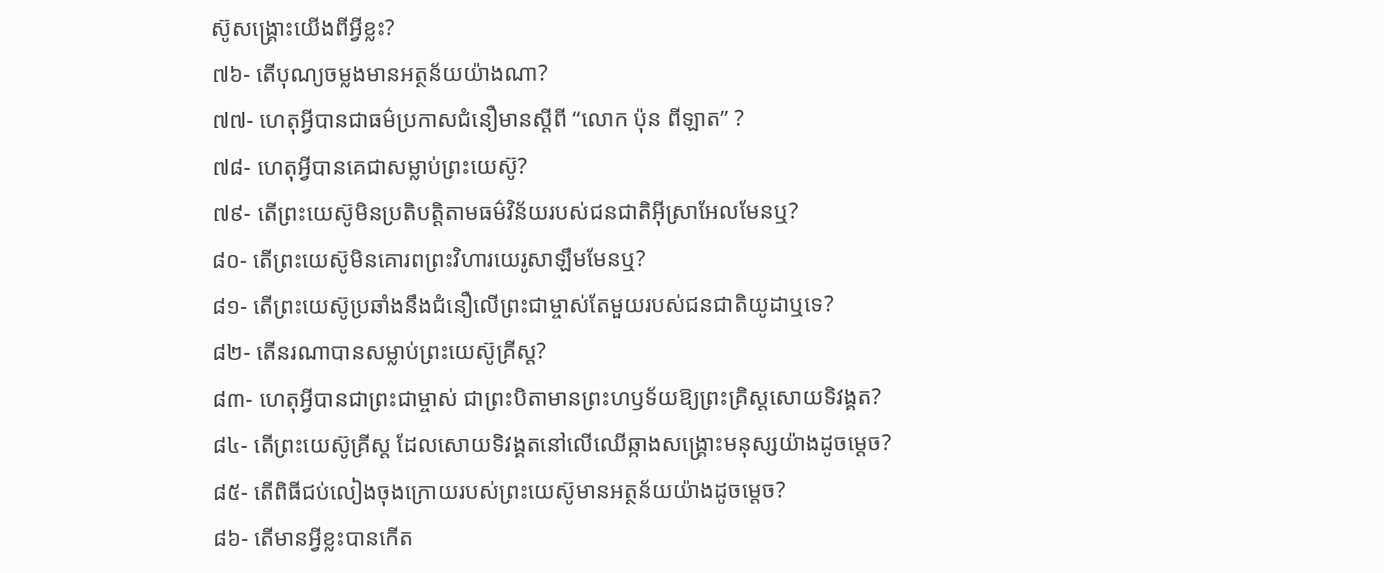ស៊ូសង្រ្គោះយើងពីអ្វីខ្លះ?
៧៦- តើបុណ្យចម្លងមានអត្ថន័យយ៉ាងណា?
៧៧- ហេតុអ្វីបានជាធម៌ប្រកាសជំនឿមានស្តីពី “លោក ប៉ុន ពីឡាត” ?
៧៨- ហេតុអ្វីបានគេជាសម្លាប់ព្រះយេស៊ូ?
៧៩- តើព្រះយេស៊ូមិនប្រតិបត្តិតាមធម៌វិន័យរបស់ជនជាតិអ៊ីស្រាអែលមែនឬ?
៨០- តើព្រះយេស៊ូមិនគោរពព្រះវិហារយេរូសាឡឹមមែនឬ?
៨១- តើព្រះយេស៊ូប្រឆាំងនឹងជំនឿលើព្រះជាម្ចាស់តែមួយរបស់ជនជាតិយូដាឬទេ?
៨២- តើនរណាបានសម្លាប់ព្រះយេស៊ូគ្រីស្ត?
៨៣- ហេតុអ្វីបានជាព្រះជាម្ចាស់ ជាព្រះបិតាមានព្រះហឫទ័យឱ្យព្រះគ្រិស្តសោយទិវង្គត?
៨៤- តើព្រះយេស៊ូគ្រីស្ត ដែលសោយទិវង្គតនៅលើឈើឆ្កាងសង្គ្រោះមនុស្សយ៉ាងដូចម្តេច?
៨៥- តើពិធីជប់លៀងចុងក្រោយរបស់ព្រះយេស៊ូមានអត្ថន័យយ៉ាងដូចម្តេច?
៨៦- តើមានអ្វីខ្លះបានកើត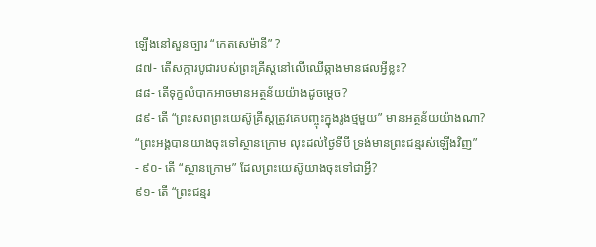ឡើងនៅសួនច្បារ “កេតសេម៉ានី” ?
៨៧- តើសក្ការបូជារបស់ព្រះគ្រីស្តនៅលើឈើឆ្កាងមានផលអ្វីខ្លះ?
៨៨- តើទុក្ខលំបាកអាចមានអត្ថន័យយ៉ាងដូចម្តេច?
៨៩- តើ “ព្រះសពព្រះយេស៊ូគ្រីស្តត្រូវគេបញ្ចុះក្នុងរូងថ្មមួយ” មានអត្ថន័យយ៉ាងណា?
“ព្រះអង្គបានយាងចុះទៅស្ថានក្រោម លុះដល់ថ្ងៃទីបី ទ្រង់មានព្រះជន្មរស់ឡើងវិញ”
- ៩០- តើ “ស្ថានក្រោម” ដែលព្រះយេស៊ូយាងចុះទៅជាអ្វី?
៩១- តើ “ព្រះជន្មរ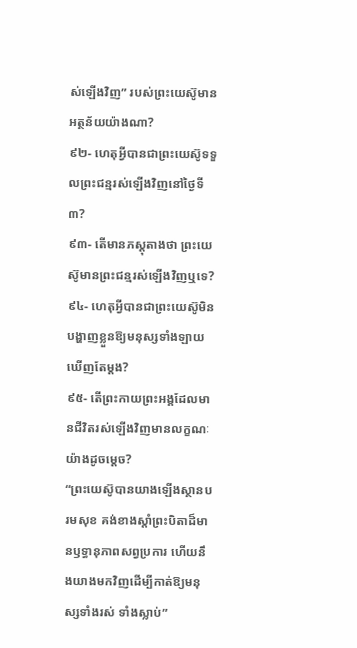ស់ឡើងវិញ” របស់ព្រះយេស៊ូមានអត្ថន័យយ៉ាងណា?
៩២- ហេតុអ្វីបានជាព្រះយេស៊ូទទួលព្រះជន្មរស់ឡើងវិញនៅថ្ងៃទី៣?
៩៣- តើមានភស្តុតាងថា ព្រះយេស៊ូមានព្រះជន្មរស់ឡើងវិញឬទេ?
៩៤- ហេតុអ្វីបានជាព្រះយេស៊ូមិនបង្ហាញខ្លួនឱ្យមនុស្សទាំងឡាយឃើញតែម្តង?
៩៥- តើព្រះកាយព្រះអង្គដែលមានជីវិតរស់ឡើងវិញមានលក្ខណៈយ៉ាងដូចម្តេច?
“ព្រះយេស៊ូបានយាងឡើងស្ថានបរមសុខ គង់ខាងស្តាំព្រះបិតាដ៏មានឫទ្ធានុភាពសព្វប្រការ ហើយនឹងយាងមកវិញដើម្បីកាត់ឱ្យមនុស្សទាំងរស់ ទាំងស្លាប់”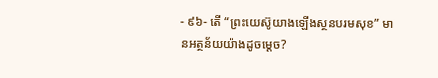- ៩៦- តើ “ព្រះយេស៊ូយាងឡើងស្ថនបរមសុខ” មានអត្ថន័យយ៉ាងដូចម្តេច?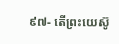៩៧- តើព្រះយេស៊ូ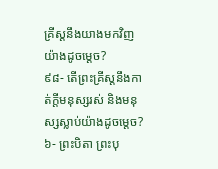គ្រីស្តនឹងយាងមកវិញយ៉ាងដូចម្តេច?
៩៨- តើព្រះគ្រីស្តនឹងកាត់ក្តីមនុស្សរស់ និងមនុស្សស្លាប់យ៉ាងដូចម្តេច?
៦- ព្រះបិតា ព្រះបុ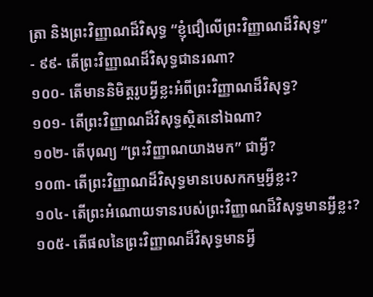ត្រា និងព្រះវិញ្ញាណដ៏វិសុទ្ធ “ខ្ញុំជឿលើព្រះវិញ្ញាណដ៏វិសុទ្ធ”
- ៩៩- តើព្រះវិញ្ញាណដ៏វិសុទ្ធជានរណា?
១០០- តើមាននិមិត្តរូបអ្វីខ្លះអំពីព្រះវិញ្ញាណដ៏វិសុទ្ធ?
១០១- តើព្រះវិញ្ញាណដ៏វិសុទ្ធស្ថិតនៅឯណា?
១០២- តើបុណ្យ “ព្រះវិញ្ញាណយាងមក” ជាអ្វី?
១០៣- តើព្រះវិញ្ញាណដ៏វិសុទ្ធមានបេសកកម្មអ្វីខ្លះ?
១០៤- តើព្រះអំណោយទានរបស់ព្រះវិញ្ញាណដ៏វិសុទ្ធមានអ្វីខ្លះ?
១០៥- តើផលនៃព្រះវិញ្ញាណដ៏វិសុទ្ធមានអ្វី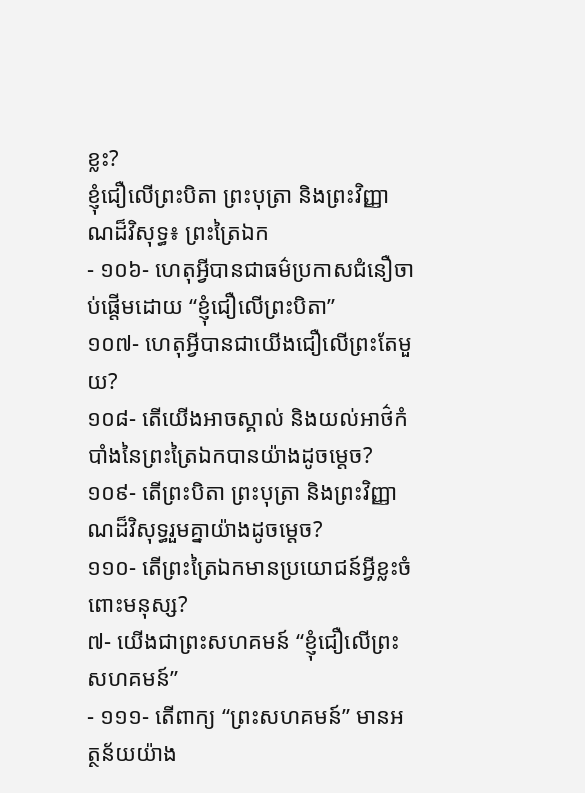ខ្លះ?
ខ្ញុំជឿលើព្រះបិតា ព្រះបុត្រា និងព្រះវិញ្ញាណដ៏វិសុទ្ធ៖ ព្រះត្រៃឯក
- ១០៦- ហេតុអ្វីបានជាធម៌ប្រកាសជំនឿចាប់ផ្តើមដោយ “ខ្ញុំជឿលើព្រះបិតា”
១០៧- ហេតុអ្វីបានជាយើងជឿលើព្រះតែមួយ?
១០៨- តើយើងអាចស្គាល់ និងយល់អាថ៌កំបាំងនៃព្រះត្រៃឯកបានយ៉ាងដូចម្តេច?
១០៩- តើព្រះបិតា ព្រះបុត្រា និងព្រះវិញ្ញាណដ៏វិសុទ្ធរួមគ្នាយ៉ាងដូចម្តេច?
១១០- តើព្រះត្រៃឯកមានប្រយោជន៍អ្វីខ្លះចំពោះមនុស្ស?
៧- យើងជាព្រះសហគមន៍ “ខ្ញុំជឿលើព្រះសហគមន៍”
- ១១១- តើពាក្យ “ព្រះសហគមន៍” មានអត្ថន័យយ៉ាង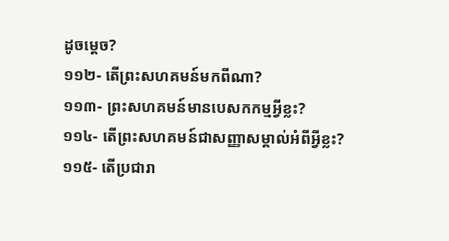ដូចម្តេច?
១១២- តើព្រះសហគមន៍មកពីណា?
១១៣- ព្រះសហគមន៍មានបេសកកម្មអ្វីខ្លះ?
១១៤- តើព្រះសហគមន៍ជាសញ្ញាសម្គាល់អំពីអ្វីខ្លះ?
១១៥- តើប្រជារា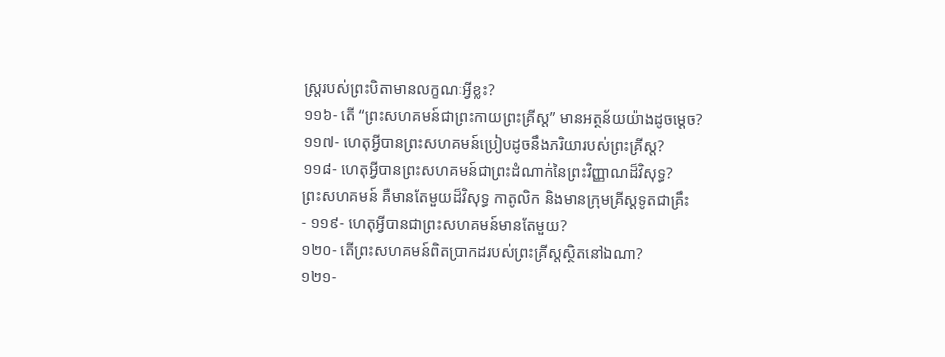ស្រ្ដរបស់ព្រះបិតាមានលក្ខណៈអ្វីខ្លះ?
១១៦- តើ “ព្រះសហគមន៍ជាព្រះកាយព្រះគ្រីស្ត” មានអត្ថន័យយ៉ាងដូចម្តេច?
១១៧- ហេតុអ្វីបានព្រះសហគមន៍ប្រៀបដូចនឹងភរិយារបស់ព្រះគ្រីស្ត?
១១៨- ហេតុអ្វីបានព្រះសហគមន៍ជាព្រះដំណាក់នៃព្រះវិញ្ញាណដ៏វិសុទ្ធ?
ព្រះសហគមន៍ គឺមានតែមួយដ៏វិសុទ្ធ កាតូលិក និងមានក្រុមគ្រីស្តទូតជាគ្រឹះ
- ១១៩- ហេតុអ្វីបានជាព្រះសហគមន៍មានតែមួយ?
១២០- តើព្រះសហគមន៍ពិតប្រាកដរបស់ព្រះគ្រីស្តស្ថិតនៅឯណា?
១២១-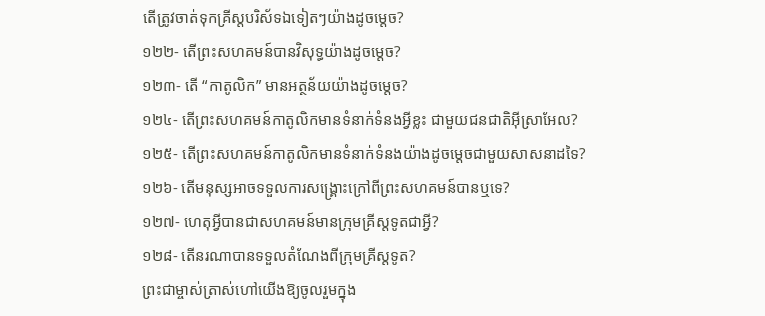តើត្រូវចាត់ទុកគ្រីស្តបរិស័ទឯទៀតៗយ៉ាងដូចម្តេច?
១២២- តើព្រះសហគមន៍បានវិសុទ្ធយ៉ាងដូចម្តេច?
១២៣- តើ “កាតូលិក” មានអត្ថន័យយ៉ាងដូចម្តេច?
១២៤- តើព្រះសហគមន៍កាតូលិកមានទំនាក់ទំនងអ្វីខ្លះ ជាមួយជនជាតិអ៊ីស្រាអែល?
១២៥- តើព្រះសហគមន៍កាតូលិកមានទំនាក់ទំនងយ៉ាងដូចម្តេចជាមួយសាសនាដទៃ?
១២៦- តើមនុស្សអាចទទួលការសង្រ្គោះក្រៅពីព្រះសហគមន៍បានឬទេ?
១២៧- ហេតុអ្វីបានជាសហគមន៍មានក្រុមគ្រីស្តទូតជាអ្វី?
១២៨- តើនរណាបានទទួលតំណែងពីក្រុមគ្រីស្តទូត?
ព្រះជាម្ចាស់ត្រាស់ហៅយើងឱ្យចូលរួមក្នុង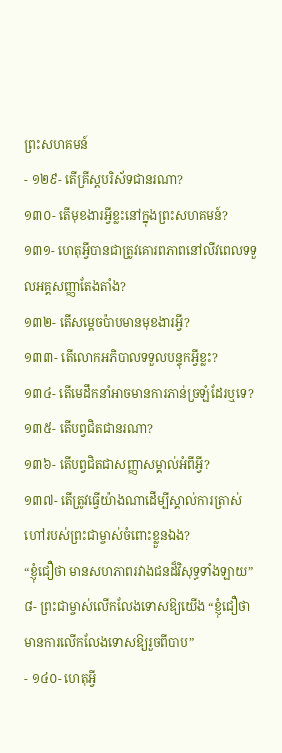ព្រះសហគមន៍
- ១២៩- តើគ្រីស្តបរិស័ទជានរណា?
១៣០- តើមុខងារអ្វីខ្លះនៅក្នុងព្រះសហគមន៍?
១៣១- ហេតុអ្វីបានជាត្រូវគោរពភាពនៅលីវពេលទទួលអគ្គសញ្ញាតែងតាំង?
១៣២- តើសម្តេចប៉ាបមានមុខងារអ្វី?
១៣៣- តើលោកអភិបាលទទួលបន្ទុកអ្វីខ្លះ?
១៣៤- តើមេដឹកនាំអាចមានការភាន់ច្រឡំដែរឬទេ?
១៣៥- តើបព្វជិតជានរណា?
១៣៦- តើបព្វជិតជាសញ្ញាសម្គាល់អំពីអ្វី?
១៣៧- តើត្រូវធ្វើយ៉ាងណាដើម្បីស្គាល់ការត្រាស់ហៅរបស់ព្រះជាម្ចាស់ចំពោះខ្លួនឯង?
“ខ្ញុំជឿថា មានសហភាពរវាងជនដ៏វិសុទ្ធទាំងឡាយ”
៨- ព្រះជាម្ចាស់លើកលែងទោសឱ្យយើង “ខ្ញុំជឿថា មានការលើកលែងទោសឱ្យរួចពីបាប”
- ១៤០- ហេតុអ្វី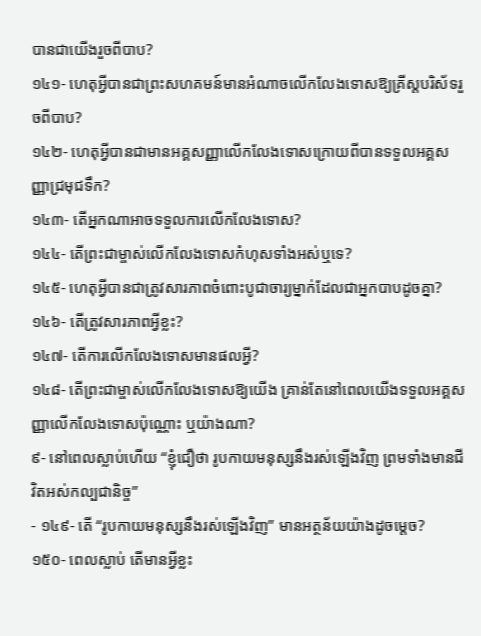បានជាយើងរួចពីបាប?
១៤១- ហេតុអ្វីបានជាព្រះសហគមន៍មានអំណាចលើកលែងទោសឱ្យគ្រីស្តបរិស័ទរួចពីបាប?
១៤២- ហេតុអ្វីបានជាមានអគ្គសញ្ញាលើកលែងទោសក្រោយពីបានទទួលអគ្គសញ្ញាជ្រមុជទឹក?
១៤៣- តើអ្នកណាអាចទទួលការលើកលែងទោស?
១៤៤- តើព្រះជាម្ចាស់លើកលែងទោសកំហុសទាំងអស់ឬទេ?
១៤៥- ហេតុអ្វីបានជាត្រូវសារភាពចំពោះបូជាចារ្យម្នាក់ដែលជាអ្នកបាបដូចគ្នា?
១៤៦- តើត្រូវសារភាពអ្វីខ្លះ?
១៤៧- តើការលើកលែងទោសមានផលអ្វី?
១៤៨- តើព្រះជាម្ចាស់លើកលែងទោសឱ្យយើង គ្រាន់តែនៅពេលយើងទទួលអគ្គសញ្ញាលើកលែងទោសប៉ុណ្ណោះ ឬយ៉ាងណា?
៩- នៅពេលស្លាប់ហើយ “ខ្ញុំជឿថា រូបកាយមនុស្សនឹងរស់ឡើងវិញ ព្រមទាំងមានជីវិតអស់កល្បជានិច្ច”
- ១៤៩- តើ “រូបកាយមនុស្សនឹងរស់ឡើងវិញ” មានអត្ថន័យយ៉ាងដូចម្តេច?
១៥០- ពេលស្លាប់ តើមានអ្វីខ្លះ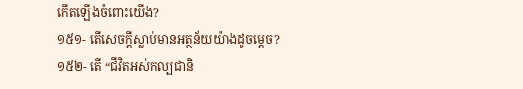កើតឡើងចំពោះយើង?
១៥១- តើសេចក្តីស្លាប់មានអត្ថន័យយ៉ាងដូចម្តេច?
១៥២- តើ “ជីវិតអស់កល្បជានិ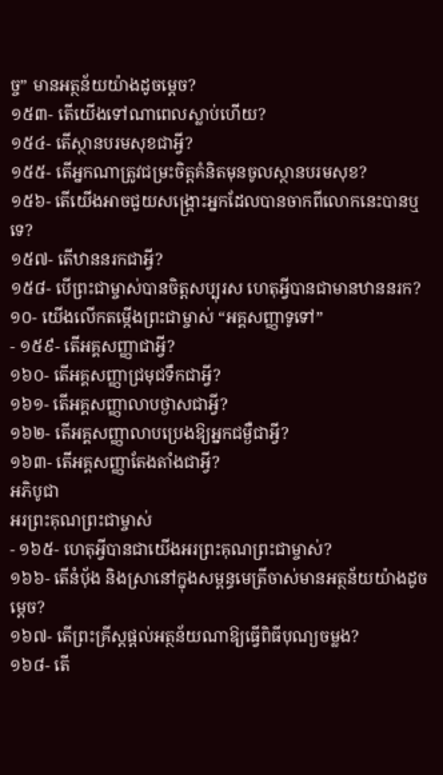ច្ច” មានអត្ថន័យយ៉ាងដូចម្តេច?
១៥៣- តើយើងទៅណាពេលស្លាប់ហើយ?
១៥៤- តើស្ថានបរមសុខជាអ្វី?
១៥៥- តើអ្នកណាត្រូវជម្រះចិត្តគំនិតមុនចូលស្ថានបរមសុខ?
១៥៦- តើយើងអាចជួយសង្គ្រោះអ្នកដែលបានចាកពីលោកនេះបានឬទេ?
១៥៧- តើឋាននរកជាអ្វី?
១៥៨- បើព្រះជាម្ចាស់បានចិត្តសប្បុរស ហេតុអ្វីបានជាមានឋាននរក?
១០- យើងលើកតម្កើងព្រះជាម្ចាស់ “អគ្គសញ្ញាទូទៅ”
- ១៥៩- តើអគ្គសញ្ញាជាអ្វី?
១៦០- តើអគ្គសញ្ញាជ្រមុជទឹកជាអ្វី?
១៦១- តើអគ្គសញ្ញាលាបថ្ងាសជាអ្វី?
១៦២- តើអគ្គសញ្ញាលាបប្រេងឱ្យអ្នកជម្ងឺជាអ្វី?
១៦៣- តើអគ្គសញ្ញាតែងតាំងជាអ្វី?
អភិបូជា
អរព្រះគុណព្រះជាម្ចាស់
- ១៦៥- ហេតុអ្វីបានជាយើងអរព្រះគុណព្រះជាម្ចាស់?
១៦៦- តើនំប៉័ង និងស្រានៅក្នុងសម្ពន្ធមេត្រីចាស់មានអត្ថន័យយ៉ាងដូចម្តេច?
១៦៧- តើព្រះគ្រីស្តផ្តល់អត្ថន័យណាឱ្យធ្វើពិធីបុណ្យចម្លង?
១៦៨- តើ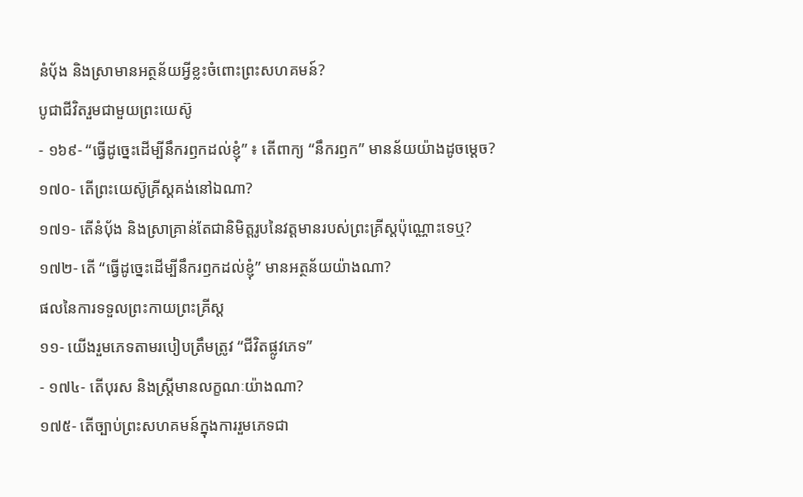នំប៉័ង និងស្រាមានអត្ថន័យអ្វីខ្លះចំពោះព្រះសហគមន៍?
បូជាជីវិតរួមជាមួយព្រះយេស៊ូ
- ១៦៩- “ធ្វើដូច្នេះដើម្បីនឹករឭកដល់ខ្ញុំ” ៖ តើពាក្យ “នឹករឭក” មានន័យយ៉ាងដូចម្តេច?
១៧០- តើព្រះយេស៊ូគ្រីស្តគង់នៅឯណា?
១៧១- តើនំប៉័ង និងស្រាគ្រាន់តែជានិមិត្តរូបនៃវត្តមានរបស់ព្រះគ្រីស្តប៉ុណ្ណោះទេឬ?
១៧២- តើ “ធ្វើដូច្នេះដើម្បីនឹករឭកដល់ខ្ញុំ” មានអត្ថន័យយ៉ាងណា?
ផលនៃការទទួលព្រះកាយព្រះគ្រីស្ត
១១- យើងរួមភេទតាមរបៀបត្រឹមត្រូវ “ជីវិតផ្លូវភេទ”
- ១៧៤- តើបុរស និងស្រ្តីមានលក្ខណៈយ៉ាងណា?
១៧៥- តើច្បាប់ព្រះសហគមន៍ក្នុងការរួមភេទជា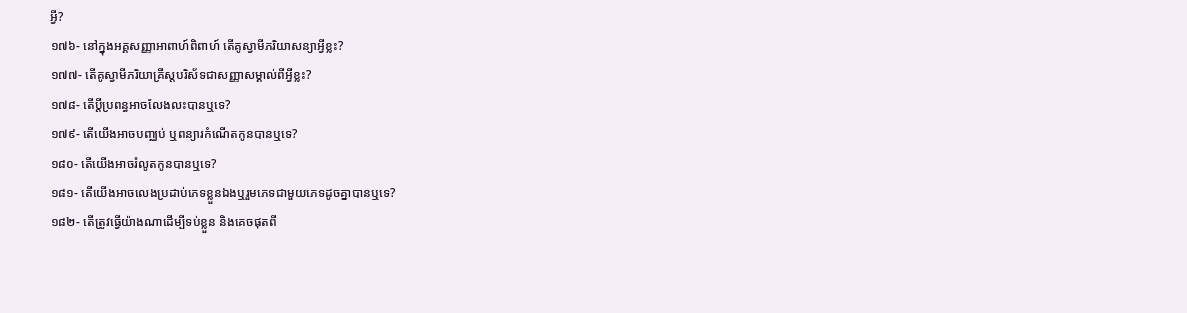អ្វី?
១៧៦- នៅក្នុងអគ្គសញ្ញាអាពាហ៍ពិពាហ៍ តើគូស្វាមីភរិយាសន្យាអ្វីខ្លះ?
១៧៧- តើគូស្វាមីភរិយាគ្រីស្តបរិស័ទជាសញ្ញាសម្គាល់ពីអ្វីខ្លះ?
១៧៨- តើប្តីប្រពន្ធអាចលែងលះបានឬទេ?
១៧៩- តើយើងអាចបញ្ឈប់ ឬពន្យារកំណើតកូនបានឬទេ?
១៨០- តើយើងអាចរំលូតកូនបានឬទេ?
១៨១- តើយើងអាចលេងប្រដាប់ភេទខ្លួនឯងឬរួមភេទជាមួយភេទដូចគ្នាបានឬទេ?
១៨២- តើត្រូវធ្វើយ៉ាងណាដើម្បីទប់ខ្លួន និងគេចផុតពី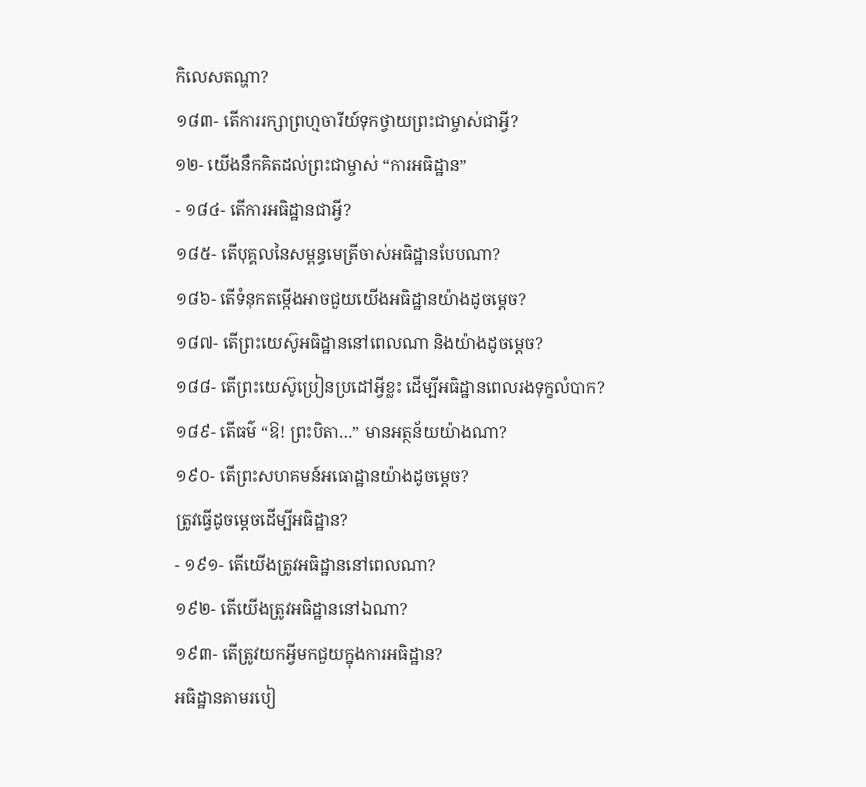កិលេសតណ្ហា?
១៨៣- តើការរក្សាព្រហ្មចារីយ៍ទុកថ្វាយព្រះជាម្ចាស់ជាអ្វី?
១២- យើងនឹកគិតដល់ព្រះជាម្ចាស់ “ការអធិដ្ឋាន”
- ១៨៤- តើការអធិដ្ឋានជាអ្វី?
១៨៥- តើបុគ្គលនៃសម្ពន្ធមេត្រីចាស់អធិដ្ឋានបែបណា?
១៨៦- តើទំនុកតម្កើងអាចជួយយើងអធិដ្ឋានយ៉ាងដូចម្តេច?
១៨៧- តើព្រះយេស៊ូអធិដ្ឋាននៅពេលណា និងយ៉ាងដូចម្តេច?
១៨៨- តើព្រះយេស៊ូប្រៀនប្រដៅអ្វីខ្លះ ដើម្បីអធិដ្ឋានពេលរងទុក្ខលំបាក?
១៨៩- តើធម៌ “ឱ! ព្រះបិតា…” មានអត្ថន័យយ៉ាងណា?
១៩០- តើព្រះសហគមន៍អធោដ្ឋានយ៉ាងដូចម្តេច?
ត្រូវធ្វើដូចម្តេចដើម្បីអធិដ្ឋាន?
- ១៩១- តើយើងត្រូវអធិដ្ឋាននៅពេលណា?
១៩២- តើយើងត្រូវអធិដ្ឋាននៅឯណា?
១៩៣- តើត្រូវយកអ្វីមកជួយក្នុងការអធិដ្ឋាន?
អធិដ្ឋានតាមរបៀ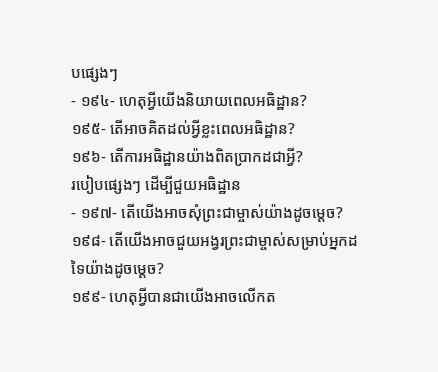បផ្សេងៗ
- ១៩៤- ហេតុអ្វីយើងនិយាយពេលអធិដ្ឋាន?
១៩៥- តើអាចគិតដល់អ្វីខ្លះពេលអធិដ្ឋាន?
១៩៦- តើការអធិដ្ឋានយ៉ាងពិតប្រាកដជាអ្វី?
របៀបផ្សេងៗ ដើម្បីជួយអធិដ្ឋាន
- ១៩៧- តើយើងអាចសុំព្រះជាម្ចាស់យ៉ាងដូចម្តេច?
១៩៨- តើយើងអាចជួយអង្វរព្រះជាម្ចាស់សម្រាប់អ្នកដទៃយ៉ាងដូចម្តេច?
១៩៩- ហេតុអ្វីបានជាយើងអាចលើកត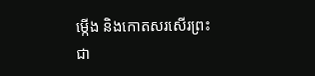ម្កើង និងកោតសរសើរព្រះជា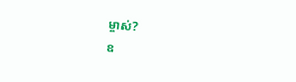ម្ចាស់?
ឧ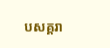បសគ្គរា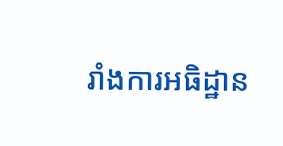រាំងការអធិដ្ឋាន